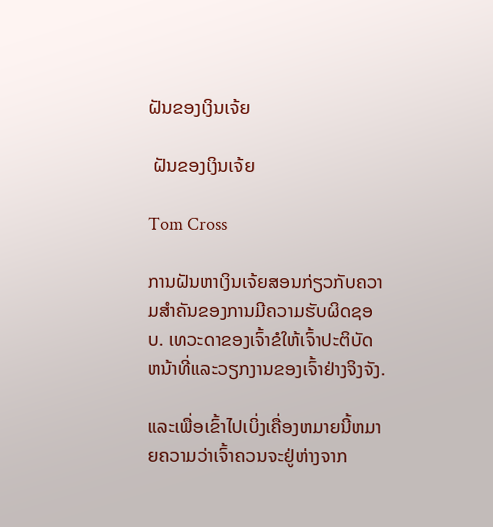ຝັນຂອງເງິນເຈ້ຍ

 ຝັນຂອງເງິນເຈ້ຍ

Tom Cross

ການຝັນຫາເງິນເຈ້ຍສອນກ່ຽວກັບຄວາມສໍາຄັນຂອງການມີຄວາມຮັບຜິດຊອບ. ເທວະດາຂອງເຈົ້າຂໍໃຫ້ເຈົ້າປະຕິບັດຫນ້າທີ່ແລະວຽກງານຂອງເຈົ້າຢ່າງຈິງຈັງ.

ແລະເພື່ອເຂົ້າໄປເບິ່ງເຄື່ອງຫມາຍນີ້ຫມາຍຄວາມວ່າເຈົ້າຄວນຈະຢູ່ຫ່າງຈາກ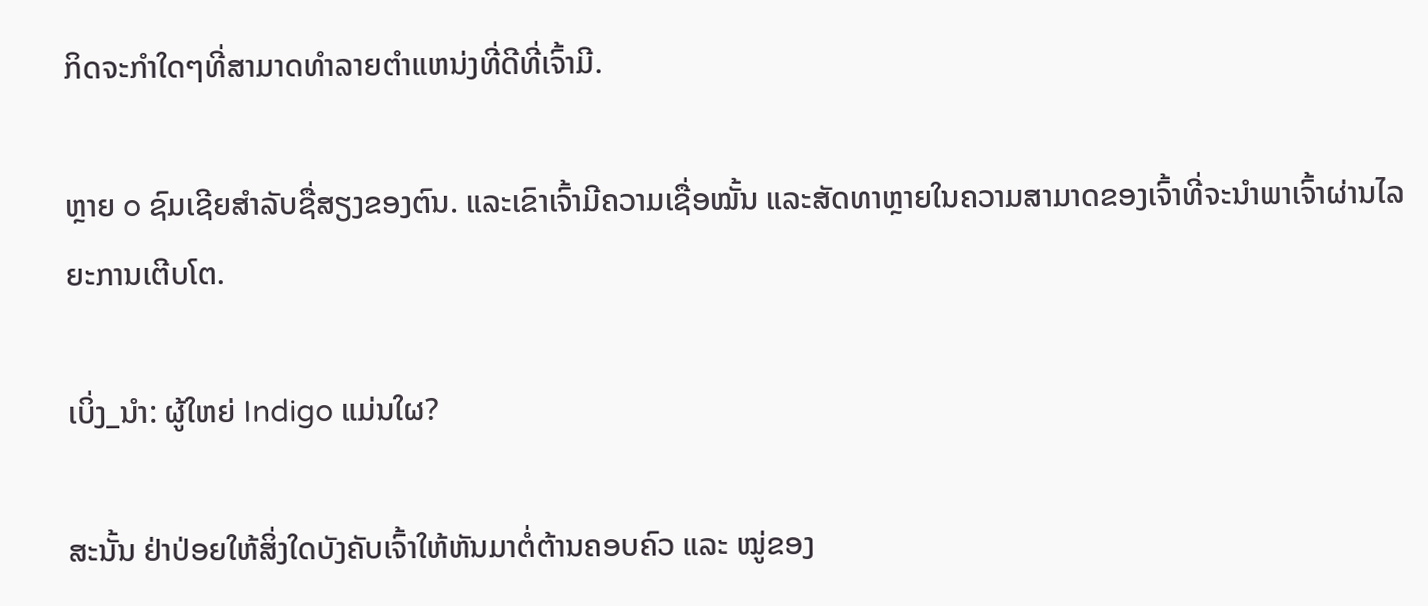ກິດຈະກໍາໃດໆທີ່ສາມາດທໍາລາຍຕໍາແຫນ່ງທີ່ດີທີ່ເຈົ້າມີ.

ຫຼາຍ o ຊົມເຊີຍສໍາລັບຊື່ສຽງຂອງຕົນ. ແລະເຂົາເຈົ້າມີຄວາມເຊື່ອໝັ້ນ ແລະສັດທາຫຼາຍໃນຄວາມສາມາດຂອງເຈົ້າທີ່ຈະນຳພາເຈົ້າຜ່ານໄລຍະການເຕີບໂຕ.

ເບິ່ງ_ນຳ: ຜູ້ໃຫຍ່ Indigo ແມ່ນໃຜ?

ສະນັ້ນ ຢ່າປ່ອຍໃຫ້ສິ່ງໃດບັງຄັບເຈົ້າໃຫ້ຫັນມາຕໍ່ຕ້ານຄອບຄົວ ແລະ ໝູ່ຂອງ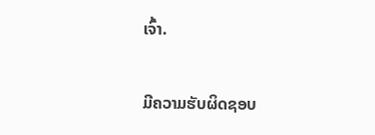ເຈົ້າ.

ມີຄວາມຮັບຜິດຊອບ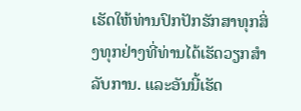ເຮັດໃຫ້ທ່ານປົກປັກຮັກສາທຸກສິ່ງທຸກຢ່າງທີ່ທ່ານໄດ້ເຮັດວຽກສໍາລັບການ. ແລະອັນນີ້ເຮັດ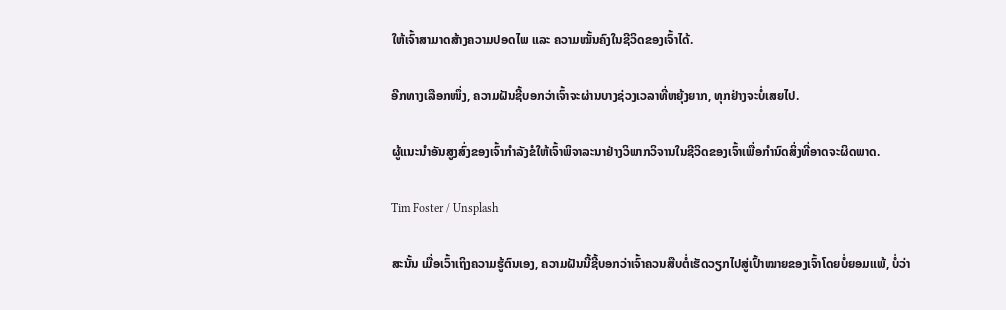ໃຫ້ເຈົ້າສາມາດສ້າງຄວາມປອດໄພ ແລະ ຄວາມໝັ້ນຄົງໃນຊີວິດຂອງເຈົ້າໄດ້.

ອີກທາງເລືອກໜຶ່ງ, ຄວາມຝັນຊີ້ບອກວ່າເຈົ້າຈະຜ່ານບາງຊ່ວງເວລາທີ່ຫຍຸ້ງຍາກ, ທຸກຢ່າງຈະບໍ່ເສຍໄປ.

ຜູ້ແນະນຳອັນສູງສົ່ງຂອງເຈົ້າກຳລັງຂໍໃຫ້ເຈົ້າພິຈາລະນາຢ່າງວິພາກວິຈານໃນຊີວິດຂອງເຈົ້າເພື່ອກໍານົດສິ່ງທີ່ອາດຈະຜິດພາດ.

Tim Foster / Unsplash

ສະນັ້ນ ເມື່ອເວົ້າເຖິງຄວາມຮູ້ຕົນເອງ, ຄວາມຝັນນີ້ຊີ້ບອກວ່າເຈົ້າຄວນສືບຕໍ່ເຮັດວຽກໄປສູ່ເປົ້າໝາຍຂອງເຈົ້າໂດຍບໍ່ຍອມແພ້, ບໍ່ວ່າ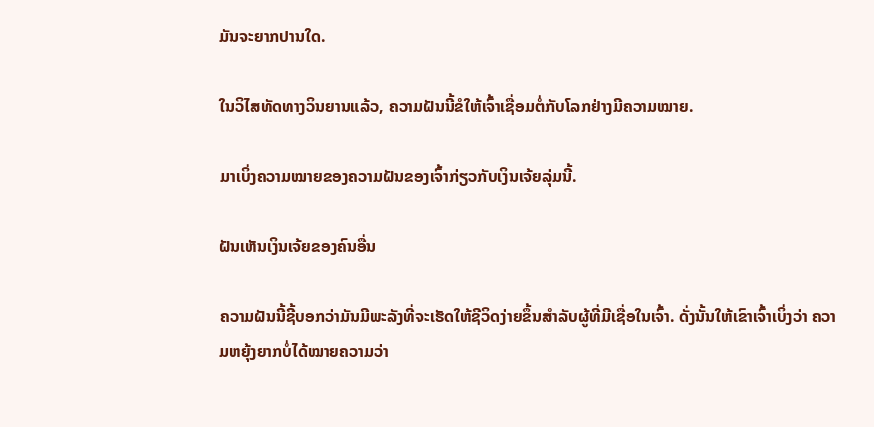ມັນຈະຍາກປານໃດ.

ໃນວິໄສທັດທາງວິນຍານແລ້ວ, ຄວາມຝັນນີ້ຂໍໃຫ້ເຈົ້າເຊື່ອມຕໍ່ກັບໂລກຢ່າງມີຄວາມໝາຍ.

ມາເບິ່ງຄວາມໝາຍຂອງຄວາມຝັນຂອງເຈົ້າກ່ຽວກັບເງິນເຈ້ຍລຸ່ມນີ້.

ຝັນເຫັນເງິນເຈ້ຍຂອງຄົນອື່ນ

ຄວາມຝັນນີ້ຊີ້ບອກວ່າມັນມີພະລັງທີ່ຈະເຮັດໃຫ້ຊີວິດງ່າຍຂຶ້ນສໍາລັບຜູ້ທີ່ມີເຊື່ອໃນເຈົ້າ. ດັ່ງນັ້ນໃຫ້ເຂົາເຈົ້າເບິ່ງວ່າ ຄວາມຫຍຸ້ງຍາກບໍ່ໄດ້ໝາຍຄວາມວ່າ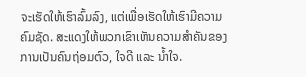ຈະເຮັດໃຫ້ເຮົາລົ້ມລົງ, ແຕ່ເພື່ອເຮັດໃຫ້ເຮົາມີຄວາມຄົມຊັດ. ສະແດງໃຫ້ພວກເຂົາເຫັນຄວາມສໍາຄັນຂອງການເປັນຄົນຖ່ອມຕົວ, ໃຈດີ ແລະ ນໍ້າໃຈ.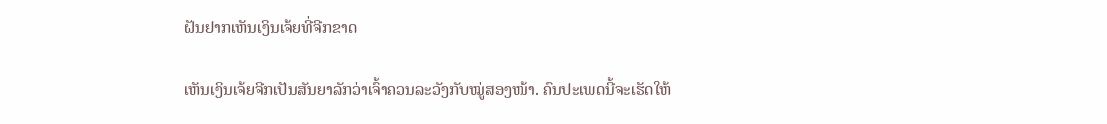ຝັນຢາກເຫັນເງິນເຈ້ຍທີ່ຈີກຂາດ

ເຫັນເງິນເຈ້ຍຈີກເປັນສັນຍາລັກວ່າເຈົ້າຄວນລະວັງກັບໝູ່ສອງໜ້າ. ຄົນປະເພດນີ້ຈະເຮັດໃຫ້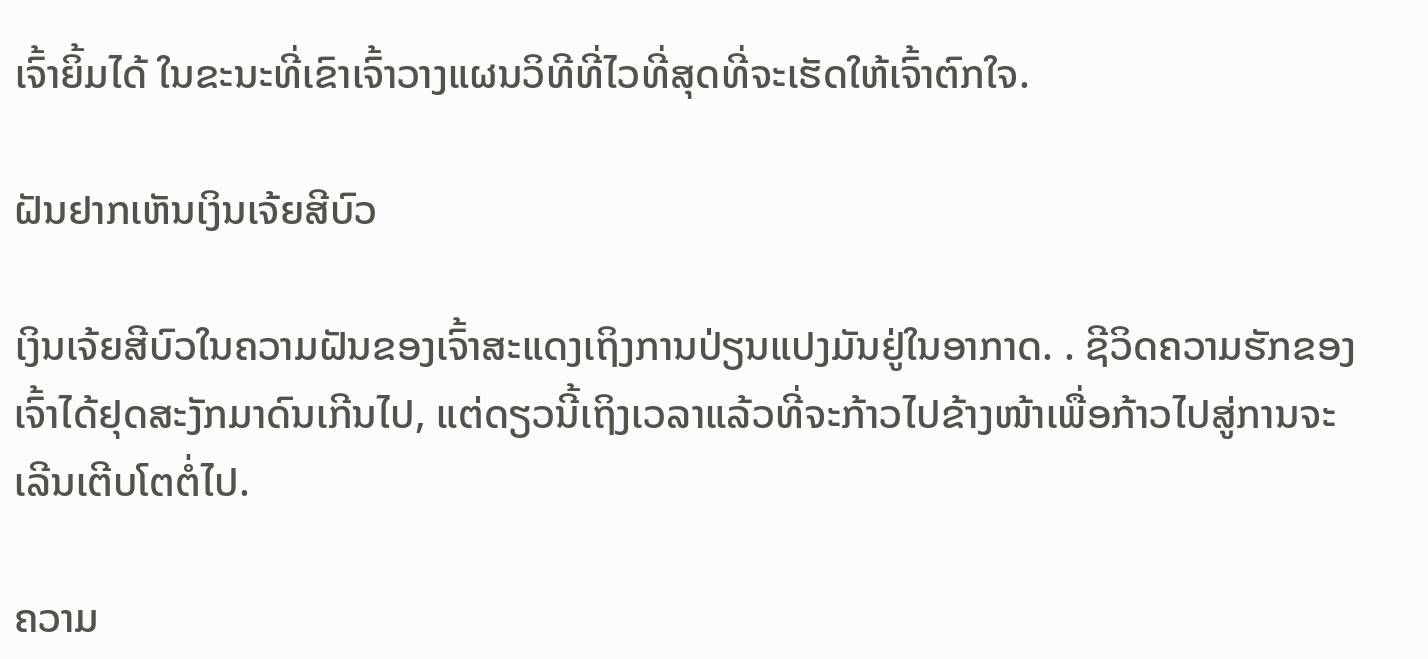ເຈົ້າຍິ້ມໄດ້ ໃນຂະນະທີ່ເຂົາເຈົ້າວາງແຜນວິທີທີ່ໄວທີ່ສຸດທີ່ຈະເຮັດໃຫ້ເຈົ້າຕົກໃຈ.

ຝັນຢາກເຫັນເງິນເຈ້ຍສີບົວ

ເງິນເຈ້ຍສີບົວໃນຄວາມຝັນຂອງເຈົ້າສະແດງເຖິງການປ່ຽນແປງມັນຢູ່ໃນອາກາດ. . ຊີວິດຄວາມຮັກຂອງເຈົ້າໄດ້ຢຸດສະງັກມາດົນເກີນໄປ, ແຕ່ດຽວນີ້ເຖິງເວລາແລ້ວທີ່ຈະກ້າວໄປຂ້າງໜ້າເພື່ອກ້າວໄປສູ່ການຈະເລີນເຕີບໂຕຕໍ່ໄປ.

ຄວາມ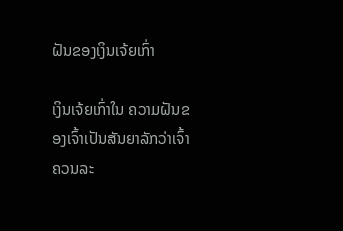ຝັນຂອງເງິນເຈ້ຍເກົ່າ

ເງິນເຈ້ຍເກົ່າໃນ ຄວາມຝັນຂອງເຈົ້າເປັນສັນຍາລັກວ່າເຈົ້າຄວນລະ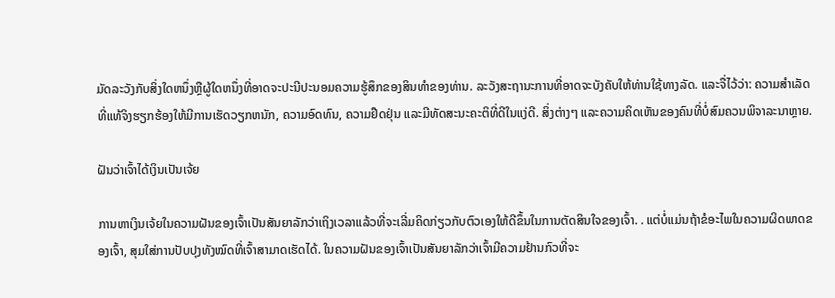ມັດລະວັງກັບສິ່ງໃດຫນຶ່ງຫຼືຜູ້ໃດຫນຶ່ງທີ່ອາດຈະປະນີປະນອມຄວາມຮູ້ສຶກຂອງສິນທໍາຂອງທ່ານ. ລະວັງສະຖານະການທີ່ອາດຈະບັງຄັບໃຫ້ທ່ານໃຊ້ທາງລັດ. ແລະຈື່ໄວ້ວ່າ: ຄວາມສໍາເລັດທີ່ແທ້ຈິງຮຽກຮ້ອງໃຫ້ມີການເຮັດວຽກຫນັກ, ຄວາມອົດທົນ, ຄວາມຢືດຢຸ່ນ ແລະມີທັດສະນະຄະຕິທີ່ດີໃນແງ່ດີ. ສິ່ງຕ່າງໆ ແລະຄວາມຄິດເຫັນຂອງຄົນທີ່ບໍ່ສົມຄວນພິຈາລະນາຫຼາຍ.

ຝັນວ່າເຈົ້າໄດ້ເງິນເປັນເຈ້ຍ

ການຫາເງິນເຈ້ຍໃນຄວາມຝັນຂອງເຈົ້າເປັນສັນຍາລັກວ່າເຖິງເວລາແລ້ວທີ່ຈະເລີ່ມຄິດກ່ຽວກັບຕົວເອງໃຫ້ດີຂຶ້ນໃນການຕັດສິນໃຈຂອງເຈົ້າ. . ແຕ່ບໍ່ແມ່ນຖ້າຂໍອະໄພໃນຄວາມຜິດພາດຂອງເຈົ້າ, ສຸມໃສ່ການປັບປຸງທັງໝົດທີ່ເຈົ້າສາມາດເຮັດໄດ້. ໃນຄວາມຝັນຂອງເຈົ້າເປັນສັນຍາລັກວ່າເຈົ້າມີຄວາມຢ້ານກົວທີ່ຈະ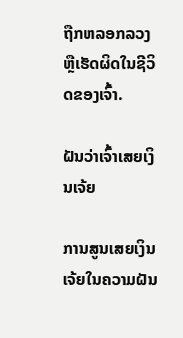ຖືກຫລອກລວງ ຫຼືເຮັດຜິດໃນຊີວິດຂອງເຈົ້າ.

ຝັນວ່າເຈົ້າເສຍເງິນເຈ້ຍ

ການສູນເສຍເງິນເຈ້ຍໃນຄວາມຝັນ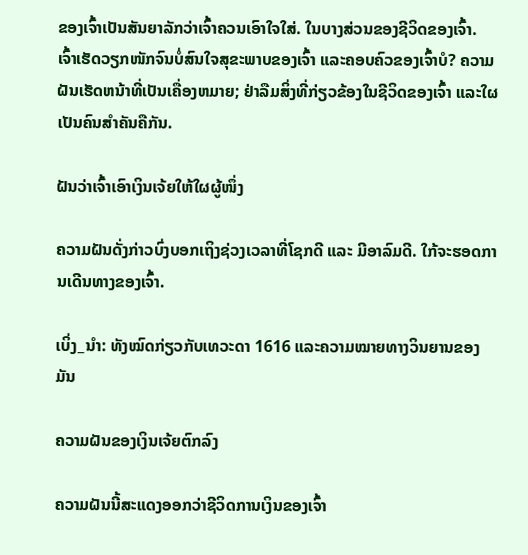ຂອງເຈົ້າເປັນສັນຍາລັກວ່າເຈົ້າຄວນເອົາໃຈໃສ່. ໃນບາງສ່ວນຂອງຊີວິດຂອງເຈົ້າ. ເຈົ້າເຮັດວຽກໜັກຈົນບໍ່ສົນໃຈສຸຂະພາບຂອງເຈົ້າ ແລະຄອບຄົວຂອງເຈົ້າບໍ? ຄວາມຝັນເຮັດຫນ້າທີ່ເປັນເຄື່ອງຫມາຍ; ຢ່າລືມສິ່ງທີ່ກ່ຽວຂ້ອງໃນຊີວິດຂອງເຈົ້າ ແລະໃຜເປັນຄົນສຳຄັນຄືກັນ.

ຝັນວ່າເຈົ້າເອົາເງິນເຈ້ຍໃຫ້ໃຜຜູ້ໜຶ່ງ

ຄວາມຝັນດັ່ງກ່າວບົ່ງບອກເຖິງຊ່ວງເວລາທີ່ໂຊກດີ ແລະ ມີອາລົມດີ. ໃກ້ຈະຮອດການເດີນທາງຂອງເຈົ້າ.

ເບິ່ງ_ນຳ: ທັງໝົດກ່ຽວກັບເທວະດາ 1616 ແລະຄວາມໝາຍທາງວິນຍານຂອງມັນ

ຄວາມຝັນຂອງເງິນເຈ້ຍຕົກລົງ

ຄວາມຝັນນີ້ສະແດງອອກວ່າຊີວິດການເງິນຂອງເຈົ້າ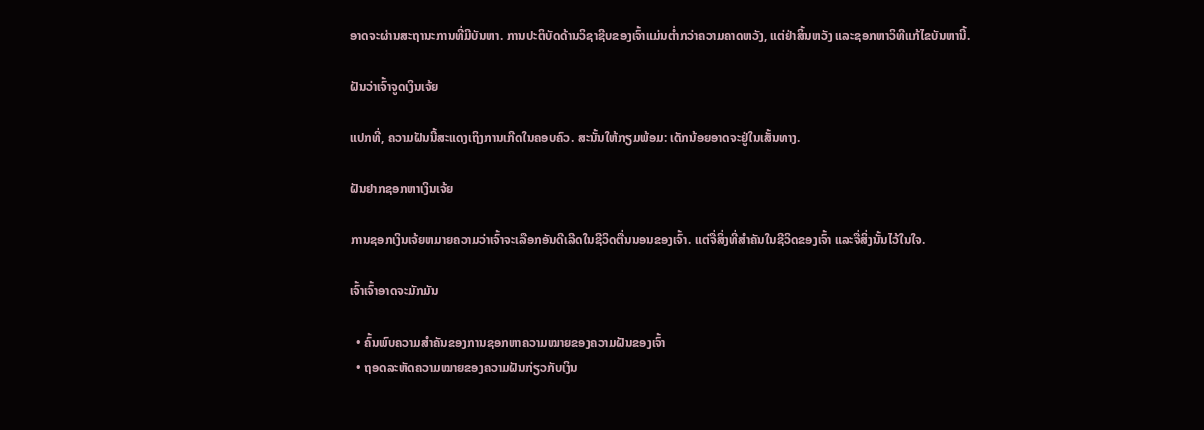ອາດຈະຜ່ານສະຖານະການທີ່ມີບັນຫາ. ການປະຕິບັດດ້ານວິຊາຊີບຂອງເຈົ້າແມ່ນຕໍ່າກວ່າຄວາມຄາດຫວັງ, ແຕ່ຢ່າສິ້ນຫວັງ ແລະຊອກຫາວິທີແກ້ໄຂບັນຫານີ້.

ຝັນວ່າເຈົ້າຈູດເງິນເຈ້ຍ

ແປກທີ່, ຄວາມຝັນນີ້ສະແດງເຖິງການເກີດໃນຄອບຄົວ. ສະນັ້ນໃຫ້ກຽມພ້ອມ: ເດັກນ້ອຍອາດຈະຢູ່ໃນເສັ້ນທາງ.

ຝັນຢາກຊອກຫາເງິນເຈ້ຍ

ການຊອກເງິນເຈ້ຍຫມາຍຄວາມວ່າເຈົ້າຈະເລືອກອັນດີເລີດໃນຊີວິດຕື່ນນອນຂອງເຈົ້າ. ແຕ່ຈື່ສິ່ງທີ່ສໍາຄັນໃນຊີວິດຂອງເຈົ້າ ແລະຈື່ສິ່ງນັ້ນໄວ້ໃນໃຈ.

ເຈົ້າເຈົ້າອາດຈະມັກມັນ

  • ຄົ້ນພົບຄວາມສຳຄັນຂອງການຊອກຫາຄວາມໝາຍຂອງຄວາມຝັນຂອງເຈົ້າ
  • ຖອດລະຫັດຄວາມໝາຍຂອງຄວາມຝັນກ່ຽວກັບເງິນ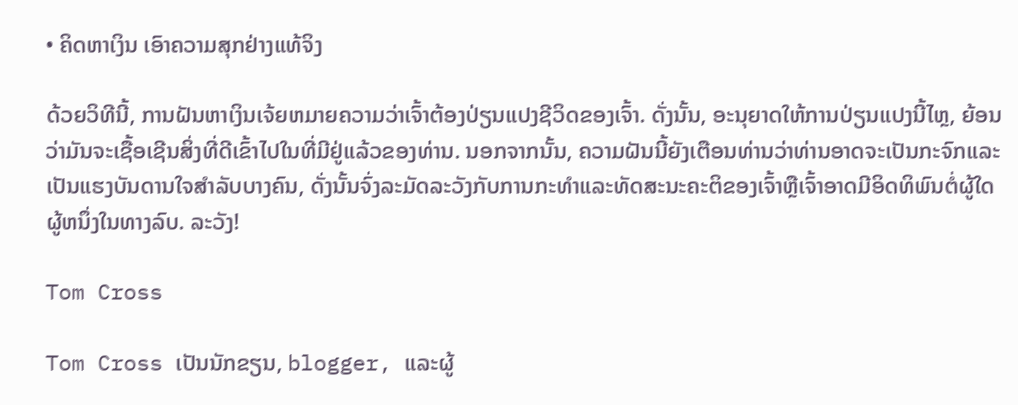• ຄິດຫາເງິນ ເອົາຄວາມສຸກຢ່າງແທ້ຈິງ

ດ້ວຍວິທີນີ້, ການຝັນຫາເງິນເຈ້ຍຫມາຍຄວາມວ່າເຈົ້າຕ້ອງປ່ຽນແປງຊີວິດຂອງເຈົ້າ. ດັ່ງນັ້ນ, ອະນຸຍາດໃຫ້ການປ່ຽນແປງນີ້ໄຫຼ, ຍ້ອນວ່າມັນຈະເຊື້ອເຊີນສິ່ງທີ່ດີເຂົ້າໄປໃນທີ່ມີຢູ່ແລ້ວຂອງທ່ານ. ນອກຈາກນັ້ນ, ຄວາມຝັນນີ້ຍັງເຕືອນທ່ານວ່າທ່ານອາດຈະເປັນກະຈົກແລະເປັນແຮງບັນດານໃຈສໍາລັບບາງຄົນ, ດັ່ງນັ້ນຈົ່ງລະມັດລະວັງກັບການກະທໍາແລະທັດສະນະຄະຕິຂອງເຈົ້າຫຼືເຈົ້າອາດມີອິດທິພົນຕໍ່ຜູ້ໃດຜູ້ຫນຶ່ງໃນທາງລົບ. ລະວັງ!

Tom Cross

Tom Cross ເປັນນັກຂຽນ, blogger, ແລະຜູ້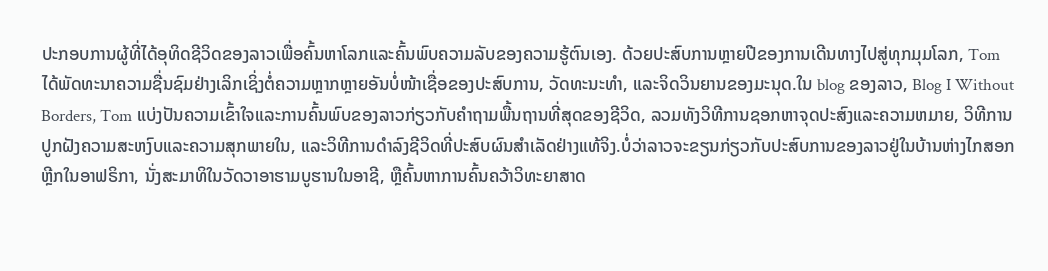ປະກອບການຜູ້ທີ່ໄດ້ອຸທິດຊີວິດຂອງລາວເພື່ອຄົ້ນຫາໂລກແລະຄົ້ນພົບຄວາມລັບຂອງຄວາມຮູ້ຕົນເອງ. ດ້ວຍປະສົບການຫຼາຍປີຂອງການເດີນທາງໄປສູ່ທຸກມຸມໂລກ, Tom ໄດ້ພັດທະນາຄວາມຊື່ນຊົມຢ່າງເລິກເຊິ່ງຕໍ່ຄວາມຫຼາກຫຼາຍອັນບໍ່ໜ້າເຊື່ອຂອງປະສົບການ, ວັດທະນະທຳ, ແລະຈິດວິນຍານຂອງມະນຸດ.ໃນ blog ຂອງລາວ, Blog I Without Borders, Tom ແບ່ງປັນຄວາມເຂົ້າໃຈແລະການຄົ້ນພົບຂອງລາວກ່ຽວກັບຄໍາຖາມພື້ນຖານທີ່ສຸດຂອງຊີວິດ, ລວມທັງວິທີການຊອກຫາຈຸດປະສົງແລະຄວາມຫມາຍ, ວິທີການປູກຝັງຄວາມສະຫງົບແລະຄວາມສຸກພາຍໃນ, ແລະວິທີການດໍາລົງຊີວິດທີ່ປະສົບຜົນສໍາເລັດຢ່າງແທ້ຈິງ.ບໍ່ວ່າລາວຈະຂຽນກ່ຽວກັບປະສົບການຂອງລາວຢູ່ໃນບ້ານຫ່າງໄກສອກຫຼີກໃນອາຟຣິກາ, ນັ່ງສະມາທິໃນວັດວາອາຮາມບູຮານໃນອາຊີ, ຫຼືຄົ້ນຫາການຄົ້ນຄວ້າວິທະຍາສາດ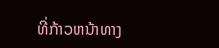ທີ່ກ້າວຫນ້າທາງ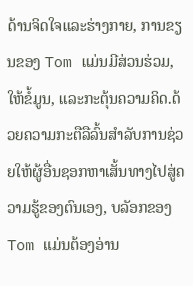ດ້ານຈິດໃຈແລະຮ່າງກາຍ, ການຂຽນຂອງ Tom ແມ່ນມີສ່ວນຮ່ວມ, ໃຫ້ຂໍ້ມູນ, ແລະກະຕຸ້ນຄວາມຄິດ.ດ້ວຍຄວາມກະຕືລືລົ້ນສໍາລັບການຊ່ວຍໃຫ້ຜູ້ອື່ນຊອກຫາເສັ້ນທາງໄປສູ່ຄວາມຮູ້ຂອງຕົນເອງ, ບລັອກຂອງ Tom ແມ່ນຕ້ອງອ່ານ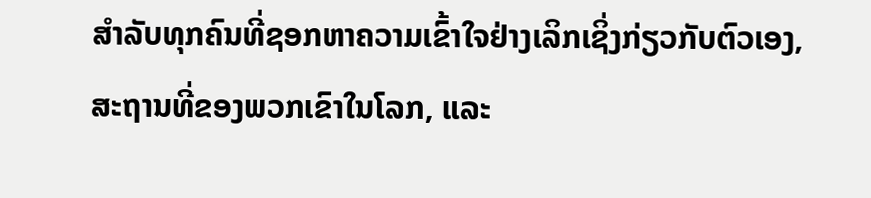ສໍາລັບທຸກຄົນທີ່ຊອກຫາຄວາມເຂົ້າໃຈຢ່າງເລິກເຊິ່ງກ່ຽວກັບຕົວເອງ, ສະຖານທີ່ຂອງພວກເຂົາໃນໂລກ, ແລະ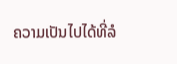ຄວາມເປັນໄປໄດ້ທີ່ລໍ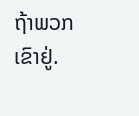ຖ້າພວກເຂົາຢູ່.